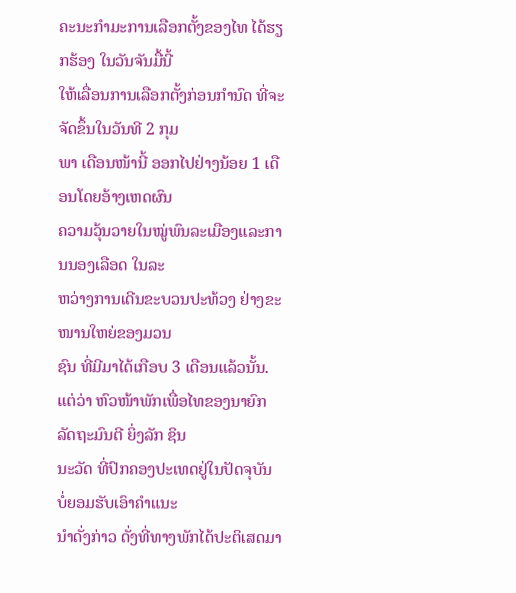ຄະນະກຳມະການເລືອກຕັ້ງຂອງໄທ ໄດ້ຮຽກຮ້ອງ ໃນວັນຈັນມື້ນີ້
ໃຫ້ເລື່ອນການເລືອກຕັ້ງກ່ອນກຳນົດ ທີ່ຈະຈັດຂຶ້ນໃນວັນທີ 2 ກຸມ
ພາ ເດືອນໜ້ານີ້ ອອກໄປຢ່າງນ້ອຍ 1 ເດືອນໂດຍອ້າງເຫດຜົນ
ຄວາມວຸ້ນວາຍໃນໝູ່ພົນລະເມືອງແລະການນອງເລືອດ ໃນລະ
ຫວ່າງການເດີນຂະບວນປະທ້ວງ ຢ່າງຂະໜານໃຫຍ່ຂອງມວນ
ຊົນ ທີ່ມີມາໄດ້ເກືອບ 3 ເດືອນແລ້ວນັ້ນ.
ແຕ່ວ່າ ຫົວໜ້າພັກເພື່ອໄທຂອງນາຍົກລັດຖະມົນຕີ ຍິ່ງລັກ ຊິນ
ນະວັດ ທີ່ປົກຄອງປະເທດຢູ່ໃນປັດຈຸບັນ ບໍ່ຍອມຮັບເອົາຄຳແນະ
ນຳດັ່ງກ່າວ ດັ່ງທີ່ທາງພັກໄດ້ປະຕິເສດມາ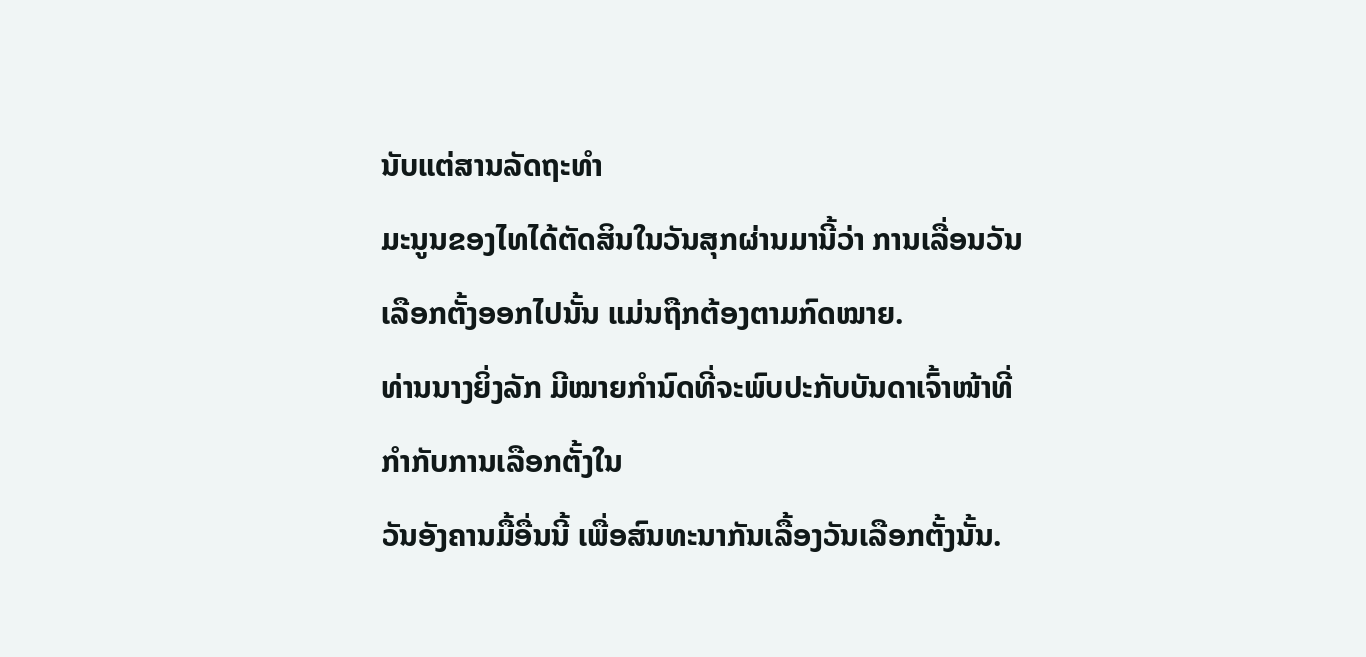ນັບແຕ່ສານລັດຖະທຳ
ມະນູນຂອງໄທໄດ້ຕັດສິນໃນວັນສຸກຜ່ານມານີ້ວ່າ ການເລື່ອນວັນ
ເລືອກຕັ້ງອອກໄປນັ້ນ ແມ່ນຖືກຕ້ອງຕາມກົດໝາຍ.
ທ່ານນາງຍິ່ງລັກ ມີໝາຍກຳນົດທີ່ຈະພົບປະກັບບັນດາເຈົ້າໜ້າທີ່ກຳກັບການເລືອກຕັ້ງໃນ
ວັນອັງຄານມື້ອື່ນນີ້ ເພື່ອສົນທະນາກັນເລື້ອງວັນເລືອກຕັ້ງນັ້ນ.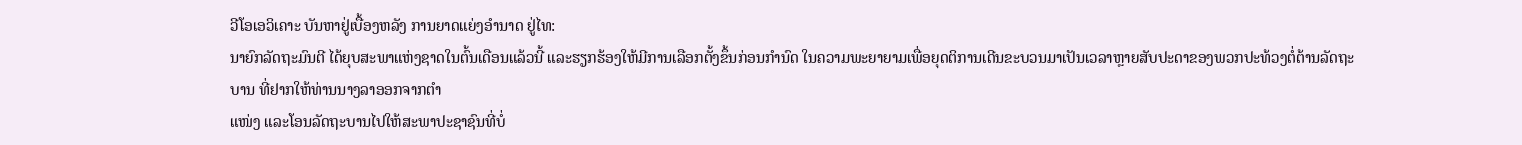ວີໂອເອວິເຄາະ ບັນຫາຢູ່ເບື້ອງຫລັງ ການຍາດແຍ່ງອໍານາດ ຢູ່ໄທ:
ນາຍົກລັດຖະມົນຕີ ໄດ້ຍຸບສະພາແຫ່ງຊາດໃນຕົ້ນເດືອນແລ້ວນີ້ ແລະຮຽກຮ້ອງໃຫ້ມີການເລືອກຕັ້ງຂຶ້ນກ່ອນກຳນົດ ໃນຄວາມພະຍາຍາມເພື່ອຍຸດຕິການເດີນຂະບວນມາເປັນເວລາຫຼາຍສັບປະດາຂອງພວກປະທ້ວງຕໍ່ຕ້ານລັດຖະບານ ທີ່ຢາກໃຫ້ທ່ານນາງລາອອກຈາກຕຳ
ແໜ່ງ ແລະໂອນລັດຖະບານໄປໃຫ້ສະພາປະຊາຊົນທີ່ບໍ່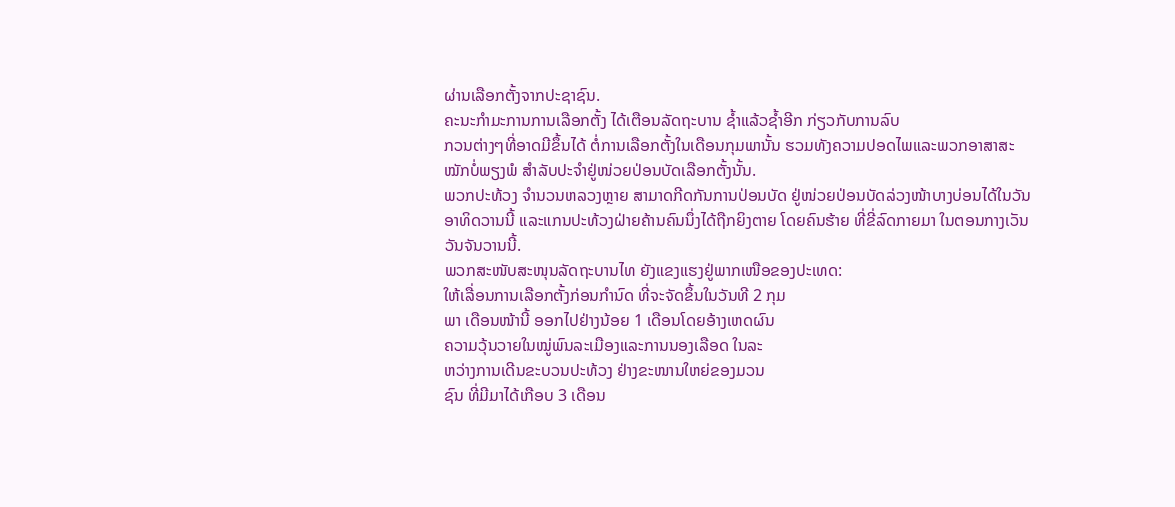ຜ່ານເລືອກຕັ້ງຈາກປະຊາຊົນ.
ຄະນະກຳມະການການເລືອກຕັ້ງ ໄດ້ເຕືອນລັດຖະບານ ຊ້ຳແລ້ວຊ້ຳອີກ ກ່ຽວກັບການລົບ
ກວນຕ່າງໆທີ່ອາດມີຂຶ້ນໄດ້ ຕໍ່ການເລືອກຕັ້ງໃນເດືອນກຸມພານັ້ນ ຮວມທັງຄວາມປອດໄພແລະພວກອາສາສະໝັກບໍ່ພຽງພໍ ສຳລັບປະຈຳຢູ່ໜ່ວຍປ່ອນບັດເລືອກຕັ້ງນັ້ນ.
ພວກປະທ້ວງ ຈຳນວນຫລວງຫຼາຍ ສາມາດກີດກັນການປ່ອນບັດ ຢູ່ໜ່ວຍປ່ອນບັດລ່ວງໜ້າບາງບ່ອນໄດ້ໃນວັນອາທິດວານນີ້ ແລະແກນປະທ້ວງຝ່າຍຄ້ານຄົນນຶ່ງໄດ້ຖືກຍິງຕາຍ ໂດຍຄົນຮ້າຍ ທີ່ຂີ່ລົດກາຍມາ ໃນຕອນກາງເວັນວັນຈັນວານນີ້.
ພວກສະໜັບສະໜຸນລັດຖະບານໄທ ຍັງແຂງແຮງຢູ່ພາກເໜືອຂອງປະເທດ:
ໃຫ້ເລື່ອນການເລືອກຕັ້ງກ່ອນກຳນົດ ທີ່ຈະຈັດຂຶ້ນໃນວັນທີ 2 ກຸມ
ພາ ເດືອນໜ້ານີ້ ອອກໄປຢ່າງນ້ອຍ 1 ເດືອນໂດຍອ້າງເຫດຜົນ
ຄວາມວຸ້ນວາຍໃນໝູ່ພົນລະເມືອງແລະການນອງເລືອດ ໃນລະ
ຫວ່າງການເດີນຂະບວນປະທ້ວງ ຢ່າງຂະໜານໃຫຍ່ຂອງມວນ
ຊົນ ທີ່ມີມາໄດ້ເກືອບ 3 ເດືອນ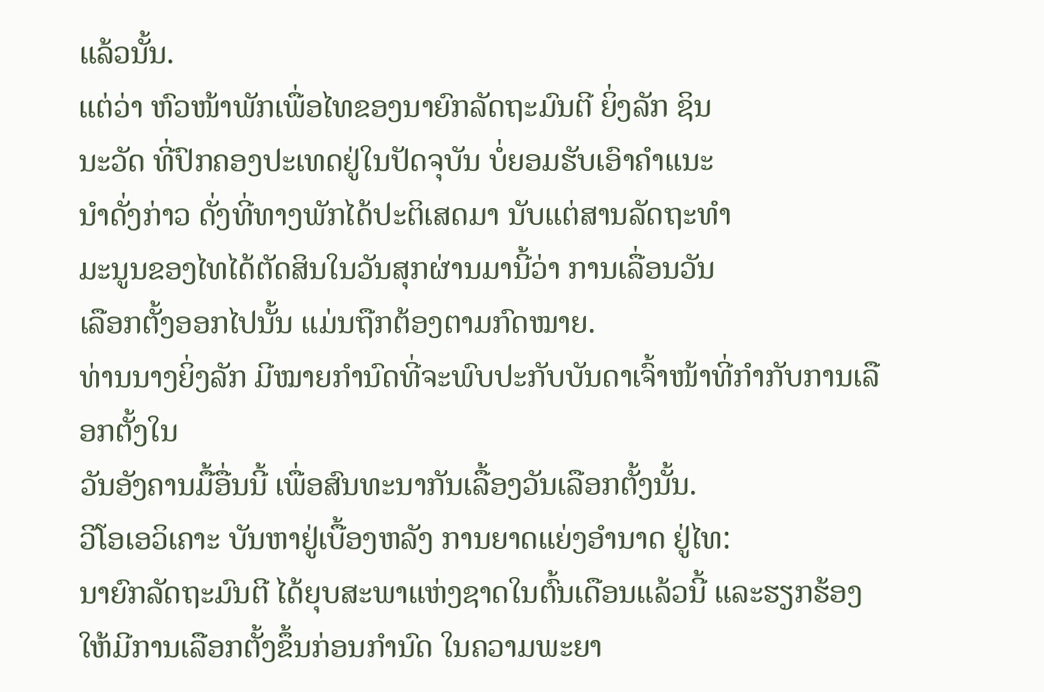ແລ້ວນັ້ນ.
ແຕ່ວ່າ ຫົວໜ້າພັກເພື່ອໄທຂອງນາຍົກລັດຖະມົນຕີ ຍິ່ງລັກ ຊິນ
ນະວັດ ທີ່ປົກຄອງປະເທດຢູ່ໃນປັດຈຸບັນ ບໍ່ຍອມຮັບເອົາຄຳແນະ
ນຳດັ່ງກ່າວ ດັ່ງທີ່ທາງພັກໄດ້ປະຕິເສດມາ ນັບແຕ່ສານລັດຖະທຳ
ມະນູນຂອງໄທໄດ້ຕັດສິນໃນວັນສຸກຜ່ານມານີ້ວ່າ ການເລື່ອນວັນ
ເລືອກຕັ້ງອອກໄປນັ້ນ ແມ່ນຖືກຕ້ອງຕາມກົດໝາຍ.
ທ່ານນາງຍິ່ງລັກ ມີໝາຍກຳນົດທີ່ຈະພົບປະກັບບັນດາເຈົ້າໜ້າທີ່ກຳກັບການເລືອກຕັ້ງໃນ
ວັນອັງຄານມື້ອື່ນນີ້ ເພື່ອສົນທະນາກັນເລື້ອງວັນເລືອກຕັ້ງນັ້ນ.
ວີໂອເອວິເຄາະ ບັນຫາຢູ່ເບື້ອງຫລັງ ການຍາດແຍ່ງອໍານາດ ຢູ່ໄທ:
ນາຍົກລັດຖະມົນຕີ ໄດ້ຍຸບສະພາແຫ່ງຊາດໃນຕົ້ນເດືອນແລ້ວນີ້ ແລະຮຽກຮ້ອງໃຫ້ມີການເລືອກຕັ້ງຂຶ້ນກ່ອນກຳນົດ ໃນຄວາມພະຍາ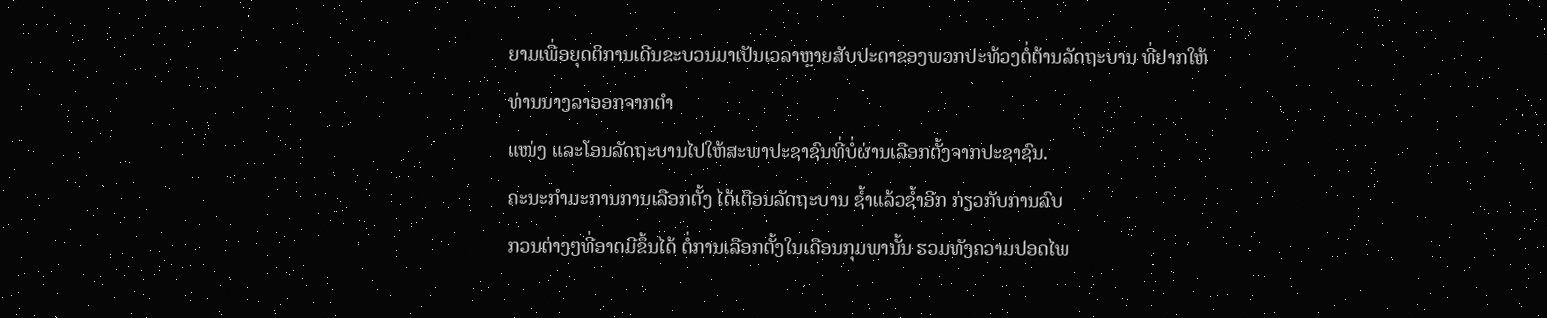ຍາມເພື່ອຍຸດຕິການເດີນຂະບວນມາເປັນເວລາຫຼາຍສັບປະດາຂອງພວກປະທ້ວງຕໍ່ຕ້ານລັດຖະບານ ທີ່ຢາກໃຫ້ທ່ານນາງລາອອກຈາກຕຳ
ແໜ່ງ ແລະໂອນລັດຖະບານໄປໃຫ້ສະພາປະຊາຊົນທີ່ບໍ່ຜ່ານເລືອກຕັ້ງຈາກປະຊາຊົນ.
ຄະນະກຳມະການການເລືອກຕັ້ງ ໄດ້ເຕືອນລັດຖະບານ ຊ້ຳແລ້ວຊ້ຳອີກ ກ່ຽວກັບການລົບ
ກວນຕ່າງໆທີ່ອາດມີຂຶ້ນໄດ້ ຕໍ່ການເລືອກຕັ້ງໃນເດືອນກຸມພານັ້ນ ຮວມທັງຄວາມປອດໄພ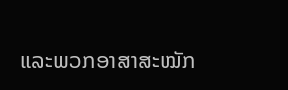ແລະພວກອາສາສະໝັກ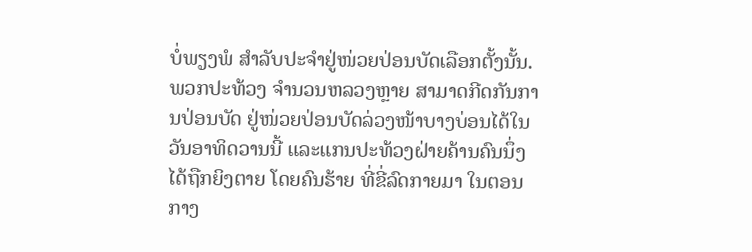ບໍ່ພຽງພໍ ສຳລັບປະຈຳຢູ່ໜ່ວຍປ່ອນບັດເລືອກຕັ້ງນັ້ນ.
ພວກປະທ້ວງ ຈຳນວນຫລວງຫຼາຍ ສາມາດກີດກັນການປ່ອນບັດ ຢູ່ໜ່ວຍປ່ອນບັດລ່ວງໜ້າບາງບ່ອນໄດ້ໃນວັນອາທິດວານນີ້ ແລະແກນປະທ້ວງຝ່າຍຄ້ານຄົນນຶ່ງໄດ້ຖືກຍິງຕາຍ ໂດຍຄົນຮ້າຍ ທີ່ຂີ່ລົດກາຍມາ ໃນຕອນກາງ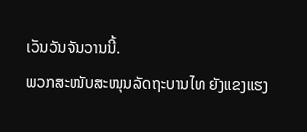ເວັນວັນຈັນວານນີ້.
ພວກສະໜັບສະໜຸນລັດຖະບານໄທ ຍັງແຂງແຮງ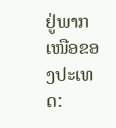ຢູ່ພາກເໜືອຂອງປະເທດ: